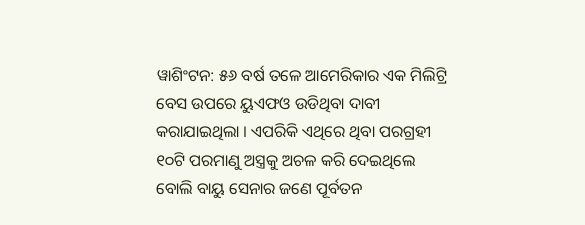ୱାଶିଂଟନ: ୫୬ ବର୍ଷ ତଳେ ଆମେରିକାର ଏକ ମିଲିଟ୍ରି ବେସ ଉପରେ ୟୁଏଫଓ ଉଡିଥିବା ଦାବୀ କରାଯାଇଥିଲା । ଏପରିକି ଏଥିରେ ଥିବା ପରଗ୍ରହୀ ୧୦ଟି ପରମାଣୁ ଅସ୍ତ୍ରକୁ ଅଚଳ କରି ଦେଇଥିଲେ ବୋଲି ବାୟୁ ସେନାର ଜଣେ ପୂର୍ବତନ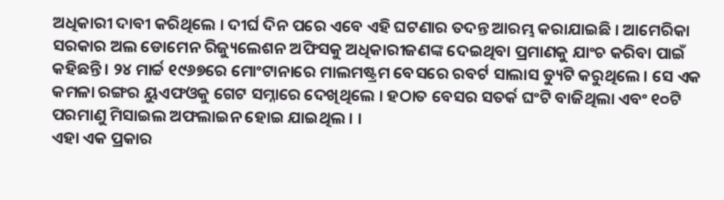ଅଧିକାରୀ ଦାବୀ କରିଥିଲେ । ଦୀର୍ଘ ଦିନ ପରେ ଏବେ ଏହି ଘଟଣାର ତଦନ୍ତ ଆରମ୍ଭ କରାଯାଇଛି । ଆମେରିକା ସରକାର ଅଲ ଡୋମେନ ରିଜ୍ୟୁଲେଶନ ଅଫିସକୁ ଅଧିକାରୀଜଣଙ୍କ ଦେଇଥିବା ପ୍ରମାଣକୁ ଯାଂଚ କରିବା ପାଇଁ କହିଛନ୍ତି । ୨୪ ମାର୍ଚ୍ଚ ୧୯୬୭ରେ ମୋଂଟାନାରେ ମାଲମଷ୍ଟ୍ରମ ବେସରେ ରବର୍ଟ ସାଲାସ ଡ୍ୟୁଟି କରୁଥିଲେ । ସେ ଏକ କମଳା ରଙ୍ଗର ୟୁଏଫଓକୁ ଗେଟ ସମ୍ନାରେ ଦେଖିଥିଲେ । ହଠାତ ବେସର ସତର୍କ ଘଂଟି ବାଜିଥିଲା ଏବଂ ୧୦ଟି ପରମାଣୁ ମିସାଇଲ ଅଫଲାଇନ ହୋଇ ଯାଇଥିଲ । ।
ଏହା ଏକ ପ୍ରକାର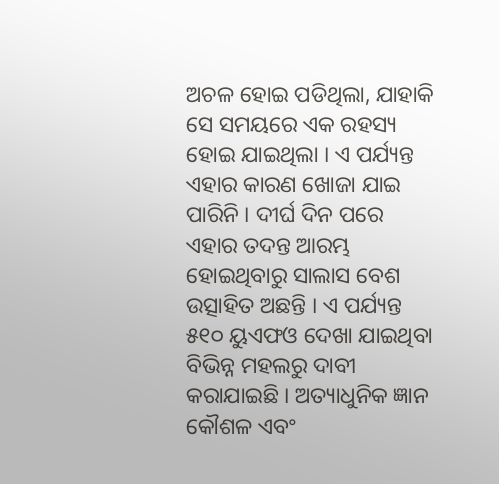ଅଚଳ ହୋଇ ପଡିଥିଲା, ଯାହାକି ସେ ସମୟରେ ଏକ ରହସ୍ୟ ହୋଇ ଯାଇଥିଲା । ଏ ପର୍ଯ୍ୟନ୍ତ ଏହାର କାରଣ ଖୋଜା ଯାଇ ପାରିନି । ଦୀର୍ଘ ଦିନ ପରେ ଏହାର ତଦନ୍ତ ଆରମ୍ଭ ହୋଇଥିବାରୁ ସାଲାସ ବେଶ ଉତ୍ସାହିତ ଅଛନ୍ତି । ଏ ପର୍ଯ୍ୟନ୍ତ ୫୧୦ ୟୁଏଫଓ ଦେଖା ଯାଇଥିବା ବିଭିନ୍ନ ମହଲରୁ ଦାବୀ କରାଯାଇଛି । ଅତ୍ୟାଧୁନିକ ଜ୍ଞାନ କୌଶଳ ଏବଂ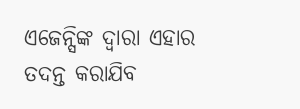ଏଜେନ୍ସିଙ୍କ ଦ୍ୱାରା ଏହାର ତଦନ୍ତ କରାଯିବ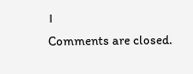।
Comments are closed.